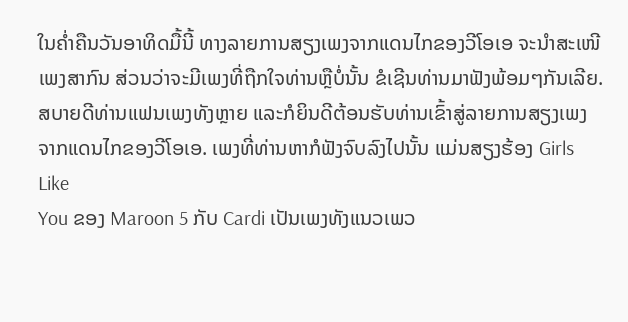ໃນຄ່ຳຄືນວັນອາທິດມື້ນີ້ ທາງລາຍການສຽງເພງຈາກແດນໄກຂອງວີໂອເອ ຈະນຳສະເໜີ
ເພງສາກົນ ສ່ວນວ່າຈະມີເພງທີ່ຖືກໃຈທ່ານຫຼືບໍ່ນັ້ນ ຂໍເຊີນທ່ານມາຟັງພ້ອມໆກັນເລີຍ.
ສບາຍດີທ່ານແຟນເພງທັງຫຼາຍ ແລະກໍຍິນດີຕ້ອນຮັບທ່ານເຂົ້າສູ່ລາຍການສຽງເພງ
ຈາກແດນໄກຂອງວີໂອເອ. ເພງທີ່ທ່ານຫາກໍຟັງຈົບລົງໄປນັ້ນ ແມ່ນສຽງຮ້ອງ Girls Like
You ຂອງ Maroon 5 ກັບ Cardi ເປັນເພງທັງແນວເພວ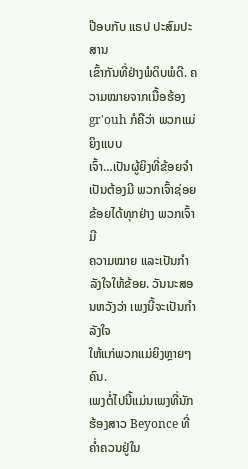ປ໊ອບກັບ ແຣປ ປະສົມປະສານ
ເຂົ້າກັນທີ່ຢ່າງພໍດິບພໍດີ. ຄວາມໝາຍຈາກເນື້ອຮ້ອງgr'ouh ກໍຄືວ່າ ພວກແມ່ຍິງແບບ
ເຈົ້າ…ເປັນຜູ້ຍິງທີ່ຂ້ອຍຈຳເປັນຕ້ອງມີ ພວກເຈົ້າຊ່ອຍຂ້ອຍໄດ້ທຸກຢ່າງ ພວກເຈົ້າມີ
ຄວາມໝາຍ ແລະເປັນກຳລັງໃຈໃຫ້ຂ້ອຍ. ວັນນະສອນຫວັງວ່າ ເພງນີ້ຈະເປັນກຳລັງໃຈ
ໃຫ້ແກ່ພວກແມ່ຍິງຫຼາຍໆຄົນ.
ເພງຕໍ່ໄປນີ້ແມ່ນເພງທີ່ນັກຮ້ອງສາວ Beyonce ທີ່ຄ່ຳຄວນຢູ່ໃນ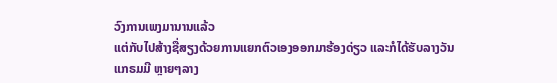ວົງການເພງມານານແລ້ວ
ແຕ່ກັບໄປສ້າງຊື່ສຽງດ້ວຍການແຍກຕົວເອງອອກມາຮ້ອງດ່ຽວ ແລະກໍໄດ້ຮັບລາງວັນ
ແກຣມມີ ຫຼາຍໆລາງ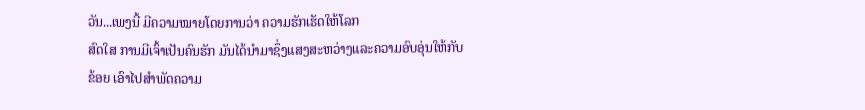ວັນ...ເພງນີ້ ມີຄວາມໝາຍໂດຍການວ່າ ຄວາມຮັກເຮັດໃຫ້ໂລກ
ສົດໃສ ການມີເຈົ້າເປັນຄົນຮັກ ມັນໄດ້ນຳມາຊຶ່ງແສງສະຫວ່າງແລະຄວາມອົບອຸ່ນໃຫ້ກັບ
ຂ້ອຍ ເອົາໄປສຳພັດຄວາມ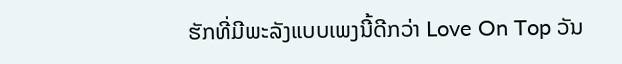ຮັກທີ່ມີພະລັງແບບເພງນີ້ດີກວ່າ Love On Top ວັນ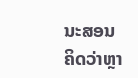ນະສອນ
ຄິດວ່າຫຼາ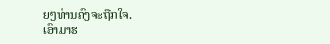ຍໆທ່ານຄົງຈະຖືກໃຈ.
ເອົາມາຮ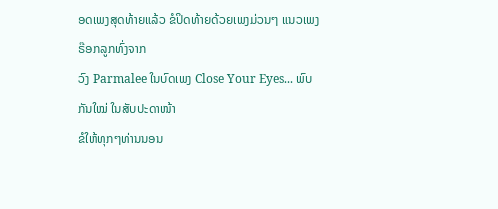ອດເພງສຸດທ້າຍແລ້ວ ຂໍປິດທ້າຍດ້ວຍເພງມ່ວນໆ ແນວເພງຣ໊ອກລູກທົ່ງຈາກ
ວົງ Parmalee ໃນບົດເພງ Close Your Eyes... ພົບກັນໃໝ່ ໃນສັບປະດາໜ້າ
ຂໍໃຫ້ທຸກໆທ່ານນອນ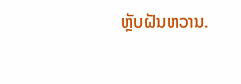ຫຼັບຝັນຫວານ.